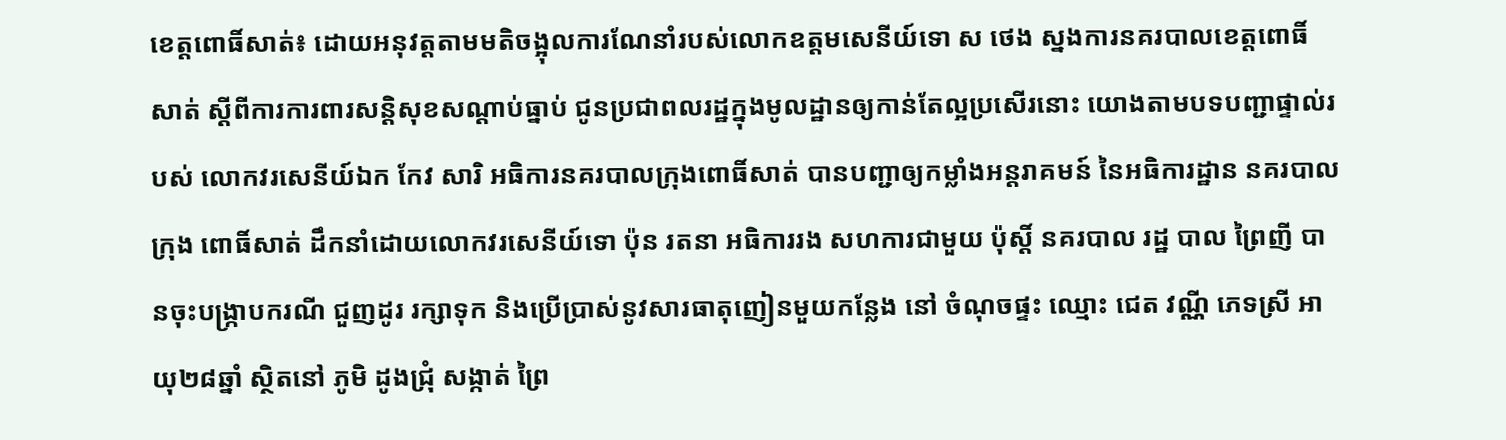ខេត្តពោធិ៍សាត់៖ ដោយអនុវត្តតាមមតិចង្អុលការណែនាំរបស់លោកឧត្តមសេនីយ៍ទោ ស ថេង ស្នងការនគរបាលខេត្តពោធិ៍សាត់ ស្ដីពីការការពារសន្តិសុខសណ្ដាប់ធ្នាប់ ជូនប្រជាពលរដ្ឋក្នុងមូលដ្ឋានឲ្យកាន់តែល្អប្រសើរនោះ យោងតាមបទបញ្ជាផ្ទាល់របស់ លោកវរសេនីយ៍ឯក កែវ សារិ អធិការនគរបាលក្រុងពោធិ៍សាត់ បានបញ្ជាឲ្យកម្លាំងអន្តរាគមន៍ នៃអធិការដ្ឋាន នគរបាល ក្រុង ពោធិ៍សាត់ ដឹកនាំដោយលោកវរសេនីយ៍ទោ ប៉ុន រតនា អធិការរង សហការជាមួយ ប៉ុស្ដិ៍ នគរបាល រដ្ឋ បាល ព្រៃញី បានចុះបង្រ្កាបករណី ជួញដូរ រក្សាទុក និងប្រើប្រាស់នូវសារធាតុញៀនមួយកន្លែង នៅ ចំណុចផ្ទះ ឈ្មោះ ជេត វណ្ណី ភេទស្រី អាយុ២៨ឆ្នាំ ស្ថិតនៅ ភូមិ ដូងជ្រុំ សង្កាត់ ព្រៃ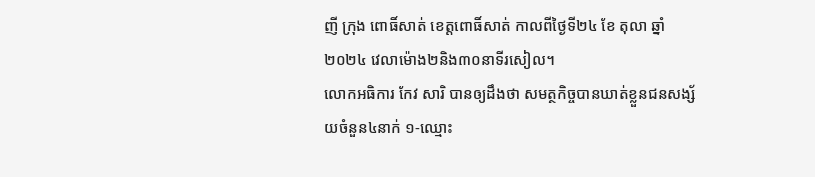ញី ក្រុង ពោធិ៍សាត់ ខេត្តពោធិ៍សាត់ កាលពីថ្ងៃទី២៤ ខែ តុលា ឆ្នាំ២០២៤ វេលាម៉ោង២និង៣០នាទីរសៀល។
លោកអធិការ កែវ សារិ បានឲ្យដឹងថា សមត្ថកិច្ចបានឃាត់ខ្លួនជនសង្ស័យចំនួន៤នាក់ ១-ឈ្មោះ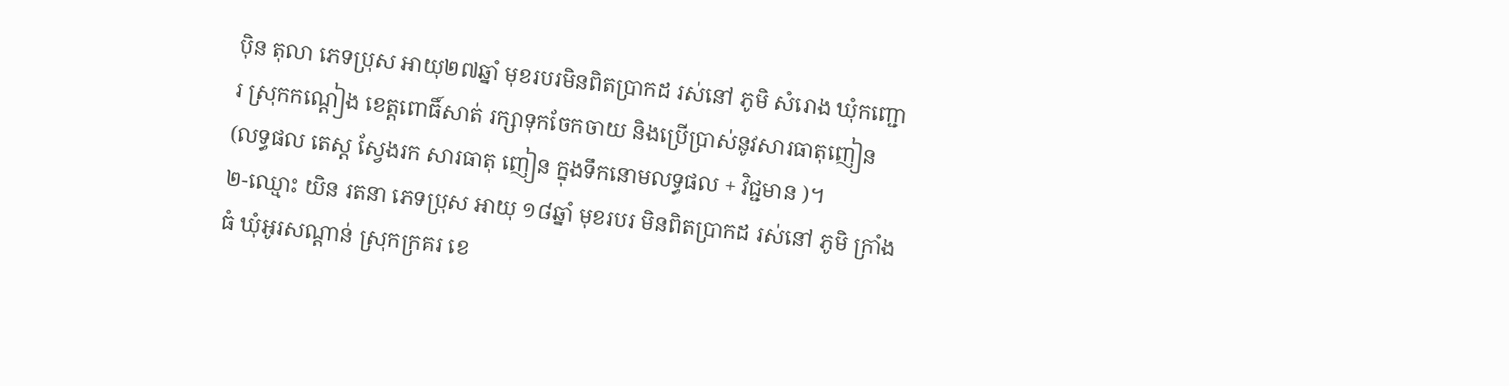បុិន តុលា ភេទប្រុស អាយុ២៧ឆ្នាំ មុខរបរមិនពិតប្រាកដ រស់នៅ ភូមិ សំរោង ឃុំកញ្ជោរ ស្រុកកណ្ដៀង ខេត្តពោធិ៍សាត់ រក្សាទុកចែកចាយ និងប្រើប្រាស់នូវសារធាតុញៀន (លទ្ធផល តេស្ត ស្វែងរក សារធាតុ ញៀន ក្នុងទឹកនោមលទ្ធផល + វិជ្ជមាន )។
២-ឈ្មោះ យិន រតនា ភេទប្រុស អាយុ ១៨ឆ្នាំ មុខរបរ មិនពិតប្រាកដ រស់នៅ ភូមិ ក្រាំងធំ ឃុំអូរសណ្ដាន់ ស្រុកក្រគរ ខេ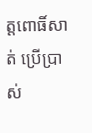ត្តពោធិ៍សាត់ ប្រើប្រាស់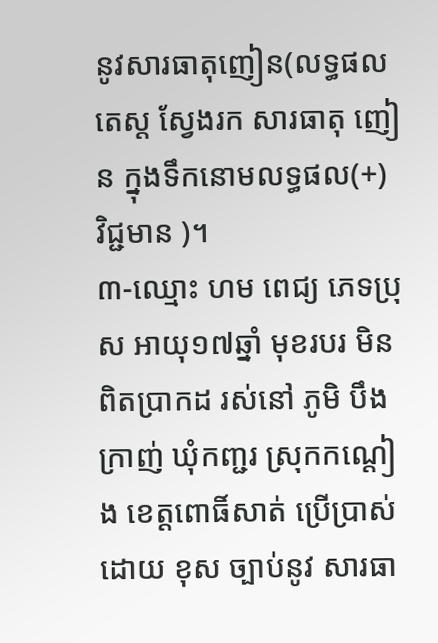នូវសារធាតុញៀន(លទ្ធផល តេស្ត ស្វែងរក សារធាតុ ញៀន ក្នុងទឹកនោមលទ្ធផល(+) វិជ្ជមាន )។
៣-ឈ្មោះ ហម ពេជ្យ ភេទប្រុស អាយុ១៧ឆ្នាំ មុខរបរ មិនពិតប្រាកដ រស់នៅ ភូមិ បឹងក្រាញ់ ឃុំកញ្ជរ ស្រុកកណ្ដៀង ខេត្តពោធិ៍សាត់ ប្រេីប្រាស់ដោយ ខុស ច្បាប់នូវ សារធា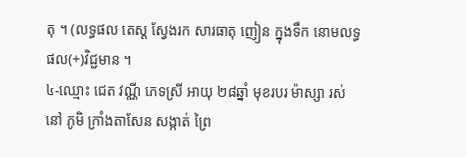តុ ។ (លទ្ធផល តេស្ត ស្វែងរក សារធាតុ ញៀន ក្នុងទឹក នោមលទ្ធផល(+)វិជ្ជមាន ។
៤-ឈ្មោះ ជេត វណ្ណី ភេទស្រី អាយុ ២៨ឆ្នាំ មុខរបរ ម៉ាស្សា រស់នៅ ភូមិ ក្រាំងតាសែន សង្កាត់ ព្រៃ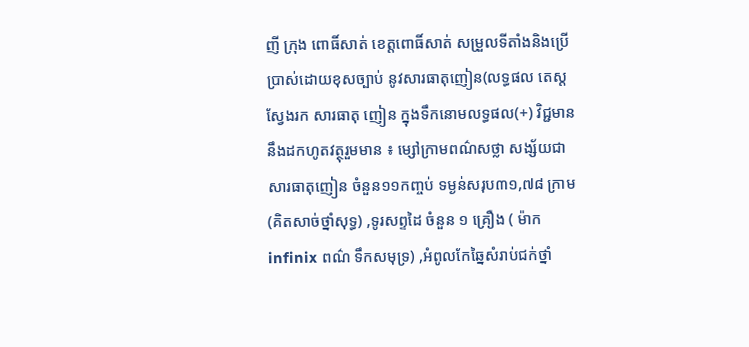ញី ក្រុង ពោធិ៍សាត់ ខេត្តពោធិ៍សាត់ សម្រួលទីតាំងនិងប្រេីប្រាស់ដោយខុសច្បាប់ នូវសារធាតុញៀន(លទ្ធផល តេស្ត ស្វែងរក សារធាតុ ញៀន ក្នុងទឹកនោមលទ្ធផល(+) វិជ្ជមាន នឹងដកហូតវត្ថុរួមមាន ៖ ម្សៅក្រាមពណ៌សថ្លា សង្ស័យជាសារធាតុញៀន ចំនួន១១កញ្ចប់ ទម្ងន់សរុប៣១,៧៨ ក្រាម(គិតសាច់ថ្នាំសុទ្ធ) ,ទូរសព្ទដៃ ចំនួន ១ គ្រឿង ( ម៉ាកinfinix ពណ៌ ទឹកសមុទ្រ) ,អំពូលកែឆ្នៃសំរាប់ជក់ថ្នាំ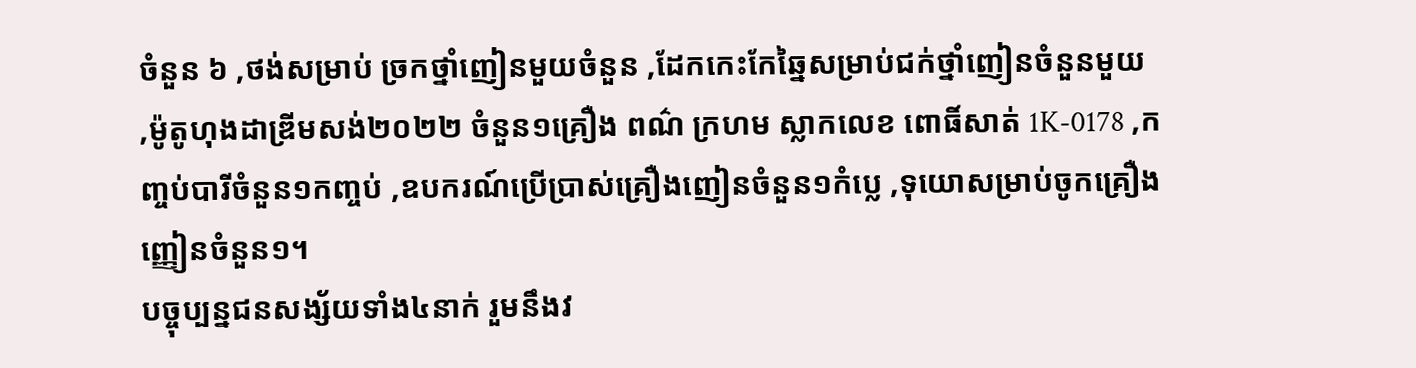ចំនួន ៦ ,ថង់សម្រាប់ ច្រកថ្នាំញៀនមួយចំនួន ,ដែកកេះកែឆ្នៃសម្រាប់ជក់ថ្នាំញៀនចំនួនមួយ ,ម៉ូតូហុងដាឌ្រីមសង់២០២២ ចំនួន១គ្រឿង ពណ៌ ក្រហម ស្លាកលេខ ពោធិ៍សាត់ 1K-0178 ,កញ្ចប់បារីចំនួន១កញ្ចប់ ,ឧបករណ៍ប្រើប្រាស់គ្រឿងញៀនចំនួន១កំប្លេ ,ទុយោសម្រាប់ចូកគ្រឿងញ្ញៀនចំនួន១។
បច្ចុប្បន្នជនសង្ស័យទាំង៤នាក់ រួមនឹងវ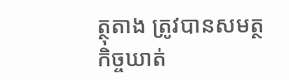ត្ថុតាង ត្រូវបានសមត្ថកិច្ចឃាត់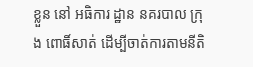ខ្លួន នៅ អធិការ ដ្ឋាន នគរបាល ក្រុង ពោធិ៍សាត់ ដើម្បីចាត់ការតាមនីតិ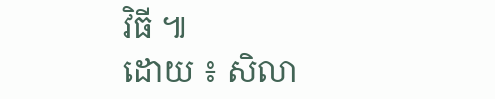វិធី ៕
ដោយ ៖ សិលា